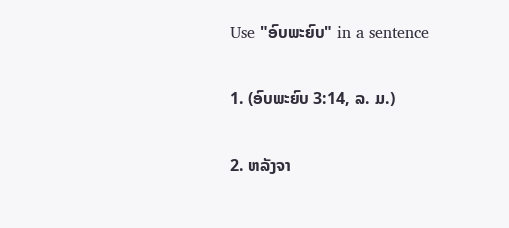Use "ອົບພະຍົບ" in a sentence

1. (ອົບພະຍົບ 3:14, ລ. ມ.)

2. ຫລັງຈາ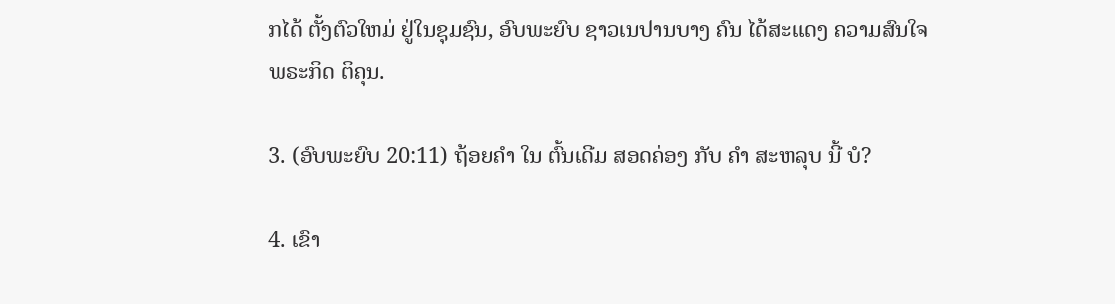ກໄດ້ ຕັ້ງຕົວໃຫມ່ ຢູ່ໃນຊຸມຊົນ, ອົບພະຍົບ ຊາວເນປານບາງ ຄົນ ໄດ້ສະແດງ ຄວາມສົນໃຈ ພຣະກິດ ຕິຄຸນ.

3. (ອົບພະຍົບ 20:11) ຖ້ອຍຄໍາ ໃນ ຕົ້ນເດີມ ສອດຄ່ອງ ກັບ ຄໍາ ສະຫລຸບ ນີ້ ບໍ?

4. ເຂົາ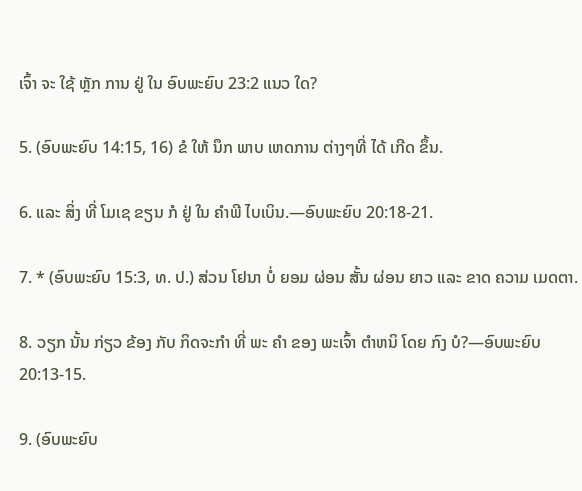ເຈົ້າ ຈະ ໃຊ້ ຫຼັກ ການ ຢູ່ ໃນ ອົບພະຍົບ 23:2 ແນວ ໃດ?

5. (ອົບພະຍົບ 14:15, 16) ຂໍ ໃຫ້ ນຶກ ພາບ ເຫດການ ຕ່າງໆທີ່ ໄດ້ ເກີດ ຂຶ້ນ.

6. ແລະ ສິ່ງ ທີ່ ໂມເຊ ຂຽນ ກໍ ຢູ່ ໃນ ຄໍາພີ ໄບເບິນ.—ອົບພະຍົບ 20:18-21.

7. * (ອົບພະຍົບ 15:3, ທ. ປ.) ສ່ວນ ໂຢນາ ບໍ່ ຍອມ ຜ່ອນ ສັ້ນ ຜ່ອນ ຍາວ ແລະ ຂາດ ຄວາມ ເມດຕາ.

8. ວຽກ ນັ້ນ ກ່ຽວ ຂ້ອງ ກັບ ກິດຈະກໍາ ທີ່ ພະ ຄໍາ ຂອງ ພະເຈົ້າ ຕໍາຫນິ ໂດຍ ກົງ ບໍ?—ອົບພະຍົບ 20:13-15.

9. (ອົບພະຍົບ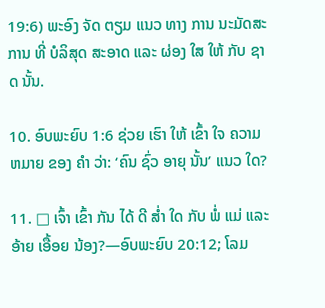19:6) ພະອົງ ຈັດ ຕຽມ ແນວ ທາງ ການ ນະມັດສະການ ທີ່ ບໍລິສຸດ ສະອາດ ແລະ ຜ່ອງ ໃສ ໃຫ້ ກັບ ຊາດ ນັ້ນ.

10. ອົບພະຍົບ 1:6 ຊ່ວຍ ເຮົາ ໃຫ້ ເຂົ້າ ໃຈ ຄວາມ ຫມາຍ ຂອງ ຄໍາ ວ່າ: ‘ຄົນ ຊົ່ວ ອາຍຸ ນັ້ນ’ ແນວ ໃດ?

11. □ ເຈົ້າ ເຂົ້າ ກັນ ໄດ້ ດີ ສໍ່າ ໃດ ກັບ ພໍ່ ແມ່ ແລະ ອ້າຍ ເອື້ອຍ ນ້ອງ?—ອົບພະຍົບ 20:12; ໂລມ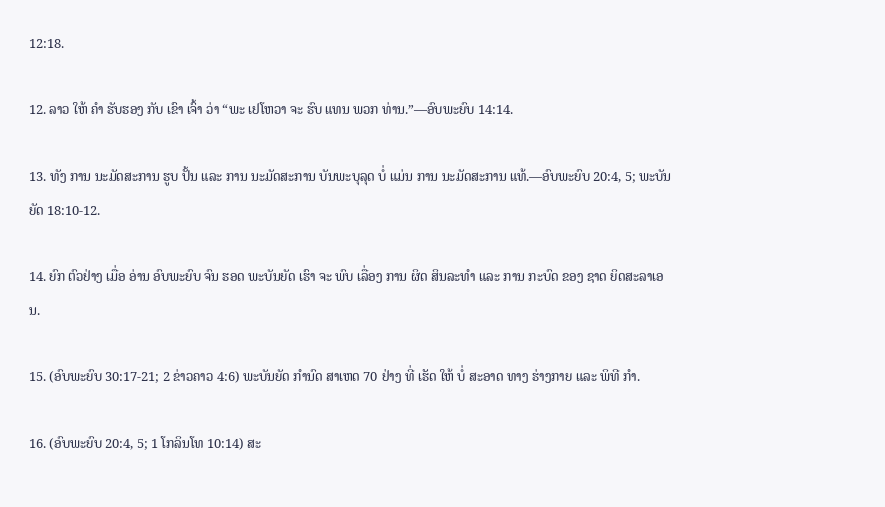12:18.

12. ລາວ ໃຫ້ ຄໍາ ຮັບຮອງ ກັບ ເຂົາ ເຈົ້າ ວ່າ “ພະ ເຢໂຫວາ ຈະ ຮົບ ແທນ ພວກ ທ່ານ.”—ອົບພະຍົບ 14:14.

13. ທັງ ການ ນະມັດສະການ ຮູບ ປັ້ນ ແລະ ການ ນະມັດສະການ ບັນພະບຸລຸດ ບໍ່ ແມ່ນ ການ ນະມັດສະການ ແທ້.—ອົບພະຍົບ 20:4, 5; ພະບັນຍັດ 18:10-12.

14. ຍົກ ຕົວຢ່າງ ເມື່ອ ອ່ານ ອົບພະຍົບ ຈົນ ຮອດ ພະບັນຍັດ ເຮົາ ຈະ ພົບ ເລື່ອງ ການ ຜິດ ສິນລະທໍາ ແລະ ການ ກະບົດ ຂອງ ຊາດ ຍິດສະລາເອນ.

15. (ອົບພະຍົບ 30:17-21; 2 ຂ່າວຄາວ 4:6) ພະບັນຍັດ ກໍານົດ ສາເຫດ 70 ຢ່າງ ທີ່ ເຮັດ ໃຫ້ ບໍ່ ສະອາດ ທາງ ຮ່າງກາຍ ແລະ ພິທີ ກໍາ.

16. (ອົບພະຍົບ 20:4, 5; 1 ໂກລິນໂທ 10:14) ສະ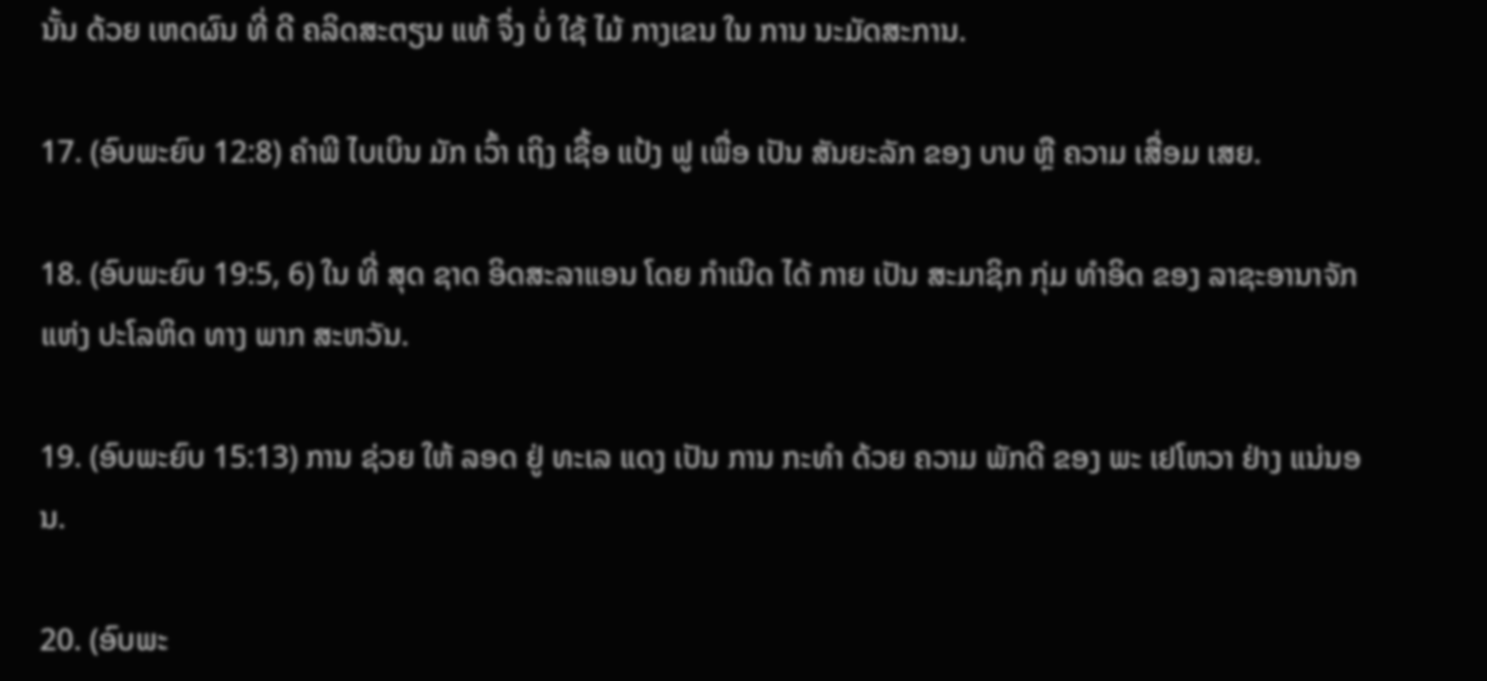ນັ້ນ ດ້ວຍ ເຫດຜົນ ທີ່ ດີ ຄລິດສະຕຽນ ແທ້ ຈຶ່ງ ບໍ່ ໃຊ້ ໄມ້ ກາງເຂນ ໃນ ການ ນະມັດສະການ.

17. (ອົບພະຍົບ 12:8) ຄໍາພີ ໄບເບິນ ມັກ ເວົ້າ ເຖິງ ເຊື້ອ ແປ້ງ ຟູ ເພື່ອ ເປັນ ສັນຍະລັກ ຂອງ ບາບ ຫຼື ຄວາມ ເສື່ອມ ເສຍ.

18. (ອົບພະຍົບ 19:5, 6) ໃນ ທີ່ ສຸດ ຊາດ ອິດສະລາແອນ ໂດຍ ກໍາເນີດ ໄດ້ ກາຍ ເປັນ ສະມາຊິກ ກຸ່ມ ທໍາອິດ ຂອງ ລາຊະອານາຈັກ ແຫ່ງ ປະໂລຫິດ ທາງ ພາກ ສະຫວັນ.

19. (ອົບພະຍົບ 15:13) ການ ຊ່ວຍ ໃຫ້ ລອດ ຢູ່ ທະເລ ແດງ ເປັນ ການ ກະທໍາ ດ້ວຍ ຄວາມ ພັກດີ ຂອງ ພະ ເຢໂຫວາ ຢ່າງ ແນ່ນອນ.

20. (ອົບພະ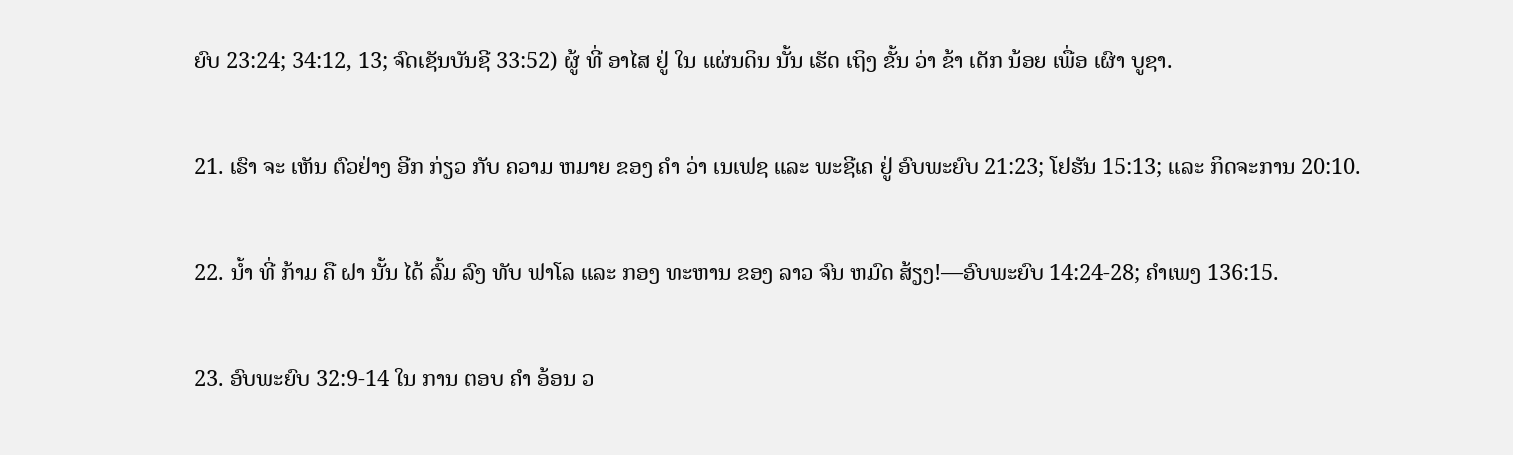ຍົບ 23:24; 34:12, 13; ຈົດເຊັນບັນຊີ 33:52) ຜູ້ ທີ່ ອາໄສ ຢູ່ ໃນ ແຜ່ນດິນ ນັ້ນ ເຮັດ ເຖິງ ຂັ້ນ ວ່າ ຂ້າ ເດັກ ນ້ອຍ ເພື່ອ ເຜົາ ບູຊາ.

21. ເຮົາ ຈະ ເຫັນ ຕົວຢ່າງ ອີກ ກ່ຽວ ກັບ ຄວາມ ຫມາຍ ຂອງ ຄໍາ ວ່າ ເນເຟຊ ແລະ ພະຊີເຄ ຢູ່ ອົບພະຍົບ 21:23; ໂຢຮັນ 15:13; ແລະ ກິດຈະການ 20:10.

22. ນໍ້າ ທີ່ ກ້າມ ຄື ຝາ ນັ້ນ ໄດ້ ລົ້ມ ລົງ ທັບ ຟາໂລ ແລະ ກອງ ທະຫານ ຂອງ ລາວ ຈົນ ຫມົດ ສ້ຽງ!—ອົບພະຍົບ 14:24-28; ຄໍາເພງ 136:15.

23. ອົບພະຍົບ 32:9-14 ໃນ ການ ຕອບ ຄໍາ ອ້ອນ ວ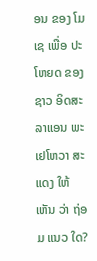ອນ ຂອງ ໂມເຊ ເພື່ອ ປະໂຫຍດ ຂອງ ຊາວ ອິດສະລາແອນ ພະ ເຢໂຫວາ ສະແດງ ໃຫ້ ເຫັນ ວ່າ ຖ່ອມ ແນວ ໃດ?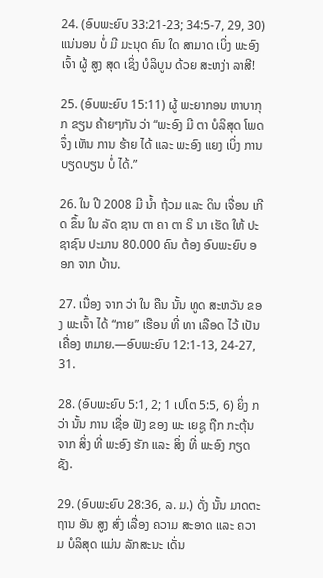24. (ອົບພະຍົບ 33:21-23; 34:5-7, 29, 30) ແນ່ນອນ ບໍ່ ມີ ມະນຸດ ຄົນ ໃດ ສາມາດ ເບິ່ງ ພະອົງ ເຈົ້າ ຜູ້ ສູງ ສຸດ ເຊິ່ງ ບໍລິບູນ ດ້ວຍ ສະຫງ່າ ລາສີ!

25. (ອົບພະຍົບ 15:11) ຜູ້ ພະຍາກອນ ຫາບາກຸກ ຂຽນ ຄ້າຍໆກັນ ວ່າ “ພະອົງ ມີ ຕາ ບໍລິສຸດ ໂພດ ຈຶ່ງ ເຫັນ ການ ຮ້າຍ ໄດ້ ແລະ ພະອົງ ແຍງ ເບິ່ງ ການ ບຽດບຽນ ບໍ່ ໄດ້.”

26. ໃນ ປີ 2008 ມີ ນໍ້າ ຖ້ວມ ແລະ ດິນ ເຈື່ອນ ເກີດ ຂຶ້ນ ໃນ ລັດ ຊານ ຕາ ຄາ ຕາ ຣິ ນາ ເຮັດ ໃຫ້ ປະຊາຊົນ ປະມານ 80.000 ຄົນ ຕ້ອງ ອົບພະຍົບ ອອກ ຈາກ ບ້ານ.

27. ເນື່ອງ ຈາກ ວ່າ ໃນ ຄືນ ນັ້ນ ທູດ ສະຫວັນ ຂອງ ພະເຈົ້າ ໄດ້ “ກາຍ” ເຮືອນ ທີ່ ທາ ເລືອດ ໄວ້ ເປັນ ເຄື່ອງ ຫມາຍ.—ອົບພະຍົບ 12:1-13, 24-27, 31.

28. (ອົບພະຍົບ 5:1, 2; 1 ເປໂຕ 5:5, 6) ຍິ່ງ ກວ່າ ນັ້ນ ການ ເຊື່ອ ຟັງ ຂອງ ພະ ເຍຊູ ຖືກ ກະຕຸ້ນ ຈາກ ສິ່ງ ທີ່ ພະອົງ ຮັກ ແລະ ສິ່ງ ທີ່ ພະອົງ ກຽດ ຊັງ.

29. (ອົບພະຍົບ 28:36, ລ. ມ.) ດັ່ງ ນັ້ນ ມາດຕະຖານ ອັນ ສູງ ສົ່ງ ເລື່ອງ ຄວາມ ສະອາດ ແລະ ຄວາມ ບໍລິສຸດ ແມ່ນ ລັກສະນະ ເດັ່ນ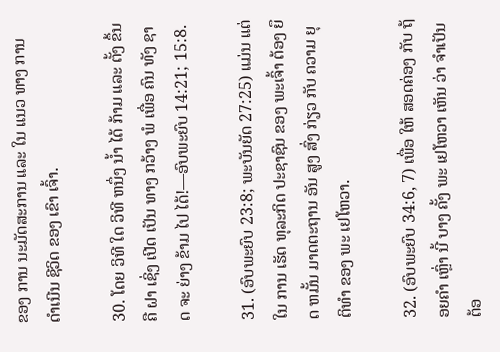ຂອງ ການ ນະມັດສະການ ແລະ ໃນ ແນວ ທາງ ການ ດໍາເນີນ ຊີວິດ ຂອງ ເຂົາ ເຈົ້າ.

30. ໂດຍ ວິທີ ໃດ ວິທີ ຫນຶ່ງ ນໍ້າ ໄດ້ ກ້າມ ແລະ ຕັ້ງ ຂຶ້ນ ຄື ຝາ ເຊິ່ງ ເປີດ ເປັນ ທາງ ກວ້າງ ພໍ ເພື່ອ ຄົນ ທັງ ຊາດ ຈະ ຍ່າງ ຂ້າມ ໄປ ໄດ້!—ອົບພະຍົບ 14:21; 15:8.

31. (ອົບພະຍົບ 23:8; ພະບັນຍັດ 27:25) ແມ່ນ ແຕ່ ໃນ ການ ເຮັດ ທຸລະກິດ ປະຊາຊົນ ຂອງ ພະເຈົ້າ ຕ້ອງ ຍຶດ ຫມັ້ນ ມາດຕະຖານ ອັນ ສູງ ສົ່ງ ກ່ຽວ ກັບ ຄວາມ ຍຸຕິທໍາ ຂອງ ພະ ເຢໂຫວາ.

32. (ອົບພະຍົບ 34:6, 7) ເພື່ອ ໃຫ້ ສອດຄ່ອງ ກັບ ຖ້ອຍຄໍາ ເຫຼົ່າ ນີ້ ບາງ ຄັ້ງ ພະ ເຢໂຫວາ ເຫັນ ວ່າ ຈໍາເປັນ ຕ້ອ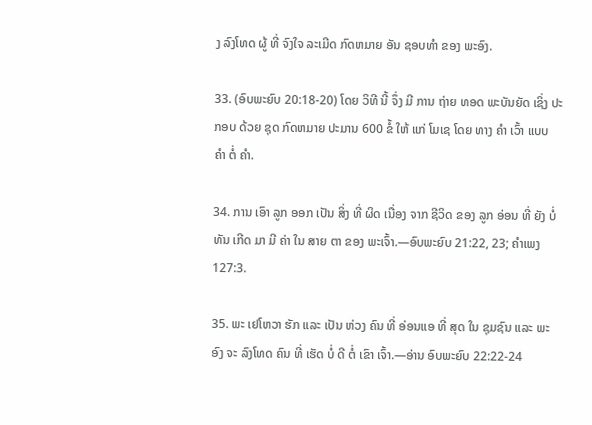ງ ລົງໂທດ ຜູ້ ທີ່ ຈົງໃຈ ລະເມີດ ກົດຫມາຍ ອັນ ຊອບທໍາ ຂອງ ພະອົງ.

33. (ອົບພະຍົບ 20:18-20) ໂດຍ ວິທີ ນີ້ ຈຶ່ງ ມີ ການ ຖ່າຍ ທອດ ພະບັນຍັດ ເຊິ່ງ ປະກອບ ດ້ວຍ ຊຸດ ກົດຫມາຍ ປະມານ 600 ຂໍ້ ໃຫ້ ແກ່ ໂມເຊ ໂດຍ ທາງ ຄໍາ ເວົ້າ ແບບ ຄໍາ ຕໍ່ ຄໍາ.

34. ການ ເອົາ ລູກ ອອກ ເປັນ ສິ່ງ ທີ່ ຜິດ ເນື່ອງ ຈາກ ຊີວິດ ຂອງ ລູກ ອ່ອນ ທີ່ ຍັງ ບໍ່ ທັນ ເກີດ ມາ ມີ ຄ່າ ໃນ ສາຍ ຕາ ຂອງ ພະເຈົ້າ.—ອົບພະຍົບ 21:22, 23; ຄໍາເພງ 127:3.

35. ພະ ເຢໂຫວາ ຮັກ ແລະ ເປັນ ຫ່ວງ ຄົນ ທີ່ ອ່ອນແອ ທີ່ ສຸດ ໃນ ຊຸມຊົນ ແລະ ພະອົງ ຈະ ລົງໂທດ ຄົນ ທີ່ ເຮັດ ບໍ່ ດີ ຕໍ່ ເຂົາ ເຈົ້າ.—ອ່ານ ອົບພະຍົບ 22:22-24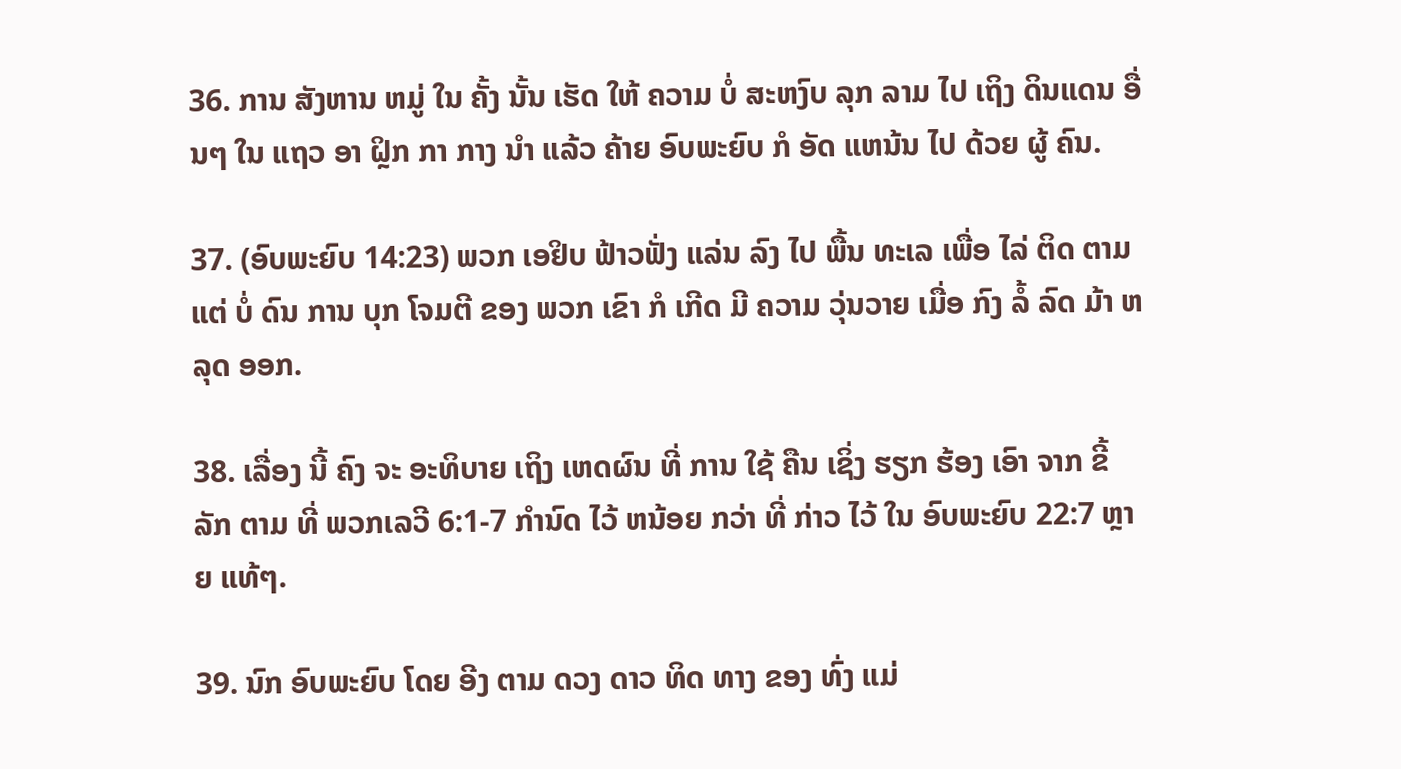36. ການ ສັງຫານ ຫມູ່ ໃນ ຄັ້ງ ນັ້ນ ເຮັດ ໃຫ້ ຄວາມ ບໍ່ ສະຫງົບ ລຸກ ລາມ ໄປ ເຖິງ ດິນແດນ ອື່ນໆ ໃນ ແຖວ ອາ ຝຼິກ ກາ ກາງ ນໍາ ແລ້ວ ຄ້າຍ ອົບພະຍົບ ກໍ ອັດ ແຫນ້ນ ໄປ ດ້ວຍ ຜູ້ ຄົນ.

37. (ອົບພະຍົບ 14:23) ພວກ ເອຢິບ ຟ້າວຟັ່ງ ແລ່ນ ລົງ ໄປ ພື້ນ ທະເລ ເພື່ອ ໄລ່ ຕິດ ຕາມ ແຕ່ ບໍ່ ດົນ ການ ບຸກ ໂຈມຕີ ຂອງ ພວກ ເຂົາ ກໍ ເກີດ ມີ ຄວາມ ວຸ່ນວາຍ ເມື່ອ ກົງ ລໍ້ ລົດ ມ້າ ຫລຸດ ອອກ.

38. ເລື່ອງ ນີ້ ຄົງ ຈະ ອະທິບາຍ ເຖິງ ເຫດຜົນ ທີ່ ການ ໃຊ້ ຄືນ ເຊິ່ງ ຮຽກ ຮ້ອງ ເອົາ ຈາກ ຂີ້ ລັກ ຕາມ ທີ່ ພວກເລວີ 6:1-7 ກໍານົດ ໄວ້ ຫນ້ອຍ ກວ່າ ທີ່ ກ່າວ ໄວ້ ໃນ ອົບພະຍົບ 22:7 ຫຼາຍ ແທ້ໆ.

39. ນົກ ອົບພະຍົບ ໂດຍ ອີງ ຕາມ ດວງ ດາວ ທິດ ທາງ ຂອງ ທົ່ງ ແມ່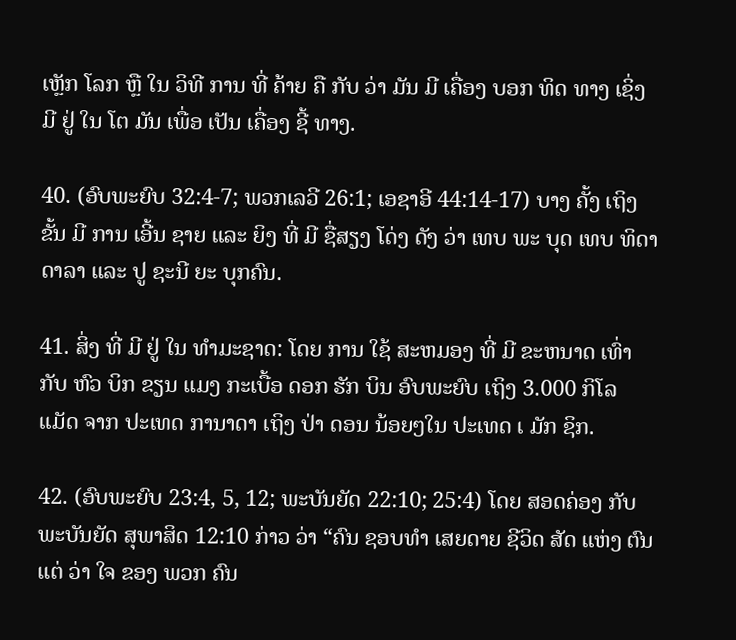ເຫຼັກ ໂລກ ຫຼື ໃນ ວິທີ ການ ທີ່ ຄ້າຍ ຄື ກັບ ວ່າ ມັນ ມີ ເຄື່ອງ ບອກ ທິດ ທາງ ເຊິ່ງ ມີ ຢູ່ ໃນ ໂຕ ມັນ ເພື່ອ ເປັນ ເຄື່ອງ ຊີ້ ທາງ.

40. (ອົບພະຍົບ 32:4-7; ພວກເລວີ 26:1; ເອຊາອີ 44:14-17) ບາງ ຄັ້ງ ເຖິງ ຂັ້ນ ມີ ການ ເອີ້ນ ຊາຍ ແລະ ຍິງ ທີ່ ມີ ຊື່ສຽງ ໂດ່ງ ດັງ ວ່າ ເທບ ພະ ບຸດ ເທບ ທິດາ ດາລາ ແລະ ປູ ຊະນີ ຍະ ບຸກຄົນ.

41. ສິ່ງ ທີ່ ມີ ຢູ່ ໃນ ທໍາມະຊາດ: ໂດຍ ການ ໃຊ້ ສະຫມອງ ທີ່ ມີ ຂະຫນາດ ເທົ່າ ກັບ ຫົວ ບິກ ຂຽນ ແມງ ກະເບື້ອ ດອກ ຮັກ ບິນ ອົບພະຍົບ ເຖິງ 3.000 ກິໂລ ແມັດ ຈາກ ປະເທດ ການາດາ ເຖິງ ປ່າ ດອນ ນ້ອຍໆໃນ ປະເທດ ເ ມັກ ຊິກ.

42. (ອົບພະຍົບ 23:4, 5, 12; ພະບັນຍັດ 22:10; 25:4) ໂດຍ ສອດຄ່ອງ ກັບ ພະບັນຍັດ ສຸພາສິດ 12:10 ກ່າວ ວ່າ “ຄົນ ຊອບທໍາ ເສຍດາຍ ຊີວິດ ສັດ ແຫ່ງ ຕົນ ແຕ່ ວ່າ ໃຈ ຂອງ ພວກ ຄົນ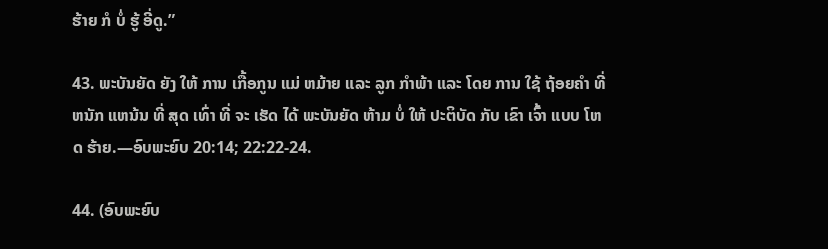ຮ້າຍ ກໍ ບໍ່ ຮູ້ ອີ່ດູ.”

43. ພະບັນຍັດ ຍັງ ໃຫ້ ການ ເກື້ອກູນ ແມ່ ຫມ້າຍ ແລະ ລູກ ກໍາພ້າ ແລະ ໂດຍ ການ ໃຊ້ ຖ້ອຍຄໍາ ທີ່ ຫນັກ ແຫນ້ນ ທີ່ ສຸດ ເທົ່າ ທີ່ ຈະ ເຮັດ ໄດ້ ພະບັນຍັດ ຫ້າມ ບໍ່ ໃຫ້ ປະຕິບັດ ກັບ ເຂົາ ເຈົ້າ ແບບ ໂຫດ ຮ້າຍ.—ອົບພະຍົບ 20:14; 22:22-24.

44. (ອົບພະຍົບ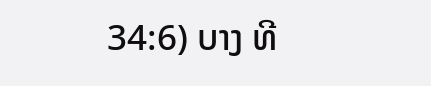34:6) ບາງ ທີ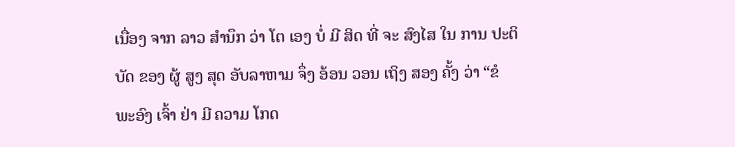ເນື່ອງ ຈາກ ລາວ ສໍານຶກ ວ່າ ໂຕ ເອງ ບໍ່ ມີ ສິດ ທີ່ ຈະ ສົງໄສ ໃນ ການ ປະຕິບັດ ຂອງ ຜູ້ ສູງ ສຸດ ອັບລາຫາມ ຈຶ່ງ ອ້ອນ ວອນ ເຖິງ ສອງ ຄັ້ງ ວ່າ “ຂໍ ພະອົງ ເຈົ້າ ຢ່າ ມີ ຄວາມ ໂກດ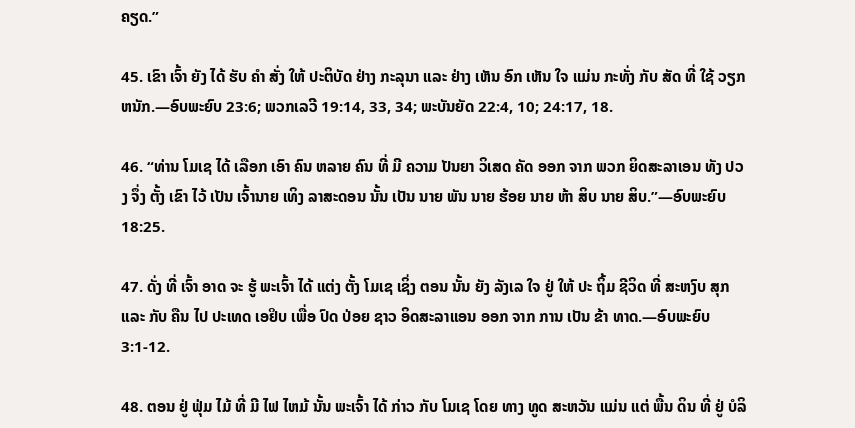ຄຽດ.”

45. ເຂົາ ເຈົ້າ ຍັງ ໄດ້ ຮັບ ຄໍາ ສັ່ງ ໃຫ້ ປະຕິບັດ ຢ່າງ ກະລຸນາ ແລະ ຢ່າງ ເຫັນ ອົກ ເຫັນ ໃຈ ແມ່ນ ກະທັ່ງ ກັບ ສັດ ທີ່ ໃຊ້ ວຽກ ຫນັກ.—ອົບພະຍົບ 23:6; ພວກເລວີ 19:14, 33, 34; ພະບັນຍັດ 22:4, 10; 24:17, 18.

46. “ທ່ານ ໂມເຊ ໄດ້ ເລືອກ ເອົາ ຄົນ ຫລາຍ ຄົນ ທີ່ ມີ ຄວາມ ປັນຍາ ວິເສດ ຄັດ ອອກ ຈາກ ພວກ ຍິດສະລາເອນ ທັງ ປວງ ຈຶ່ງ ຕັ້ງ ເຂົາ ໄວ້ ເປັນ ເຈົ້ານາຍ ເທິງ ລາສະດອນ ນັ້ນ ເປັນ ນາຍ ພັນ ນາຍ ຮ້ອຍ ນາຍ ຫ້າ ສິບ ນາຍ ສິບ.”—ອົບພະຍົບ 18:25.

47. ດັ່ງ ທີ່ ເຈົ້າ ອາດ ຈະ ຮູ້ ພະເຈົ້າ ໄດ້ ແຕ່ງ ຕັ້ງ ໂມເຊ ເຊິ່ງ ຕອນ ນັ້ນ ຍັງ ລັງເລ ໃຈ ຢູ່ ໃຫ້ ປະ ຖິ້ມ ຊີວິດ ທີ່ ສະຫງົບ ສຸກ ແລະ ກັບ ຄືນ ໄປ ປະເທດ ເອຢິບ ເພື່ອ ປົດ ປ່ອຍ ຊາວ ອິດສະລາແອນ ອອກ ຈາກ ການ ເປັນ ຂ້າ ທາດ.—ອົບພະຍົບ 3:1-12.

48. ຕອນ ຢູ່ ຟຸ່ມ ໄມ້ ທີ່ ມີ ໄຟ ໄຫມ້ ນັ້ນ ພະເຈົ້າ ໄດ້ ກ່າວ ກັບ ໂມເຊ ໂດຍ ທາງ ທູດ ສະຫວັນ ແມ່ນ ແຕ່ ພື້ນ ດິນ ທີ່ ຢູ່ ບໍລິ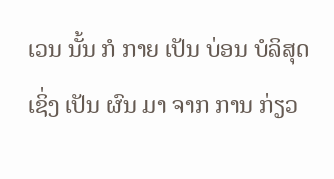ເວນ ນັ້ນ ກໍ ກາຍ ເປັນ ບ່ອນ ບໍລິສຸດ ເຊິ່ງ ເປັນ ຜົນ ມາ ຈາກ ການ ກ່ຽວ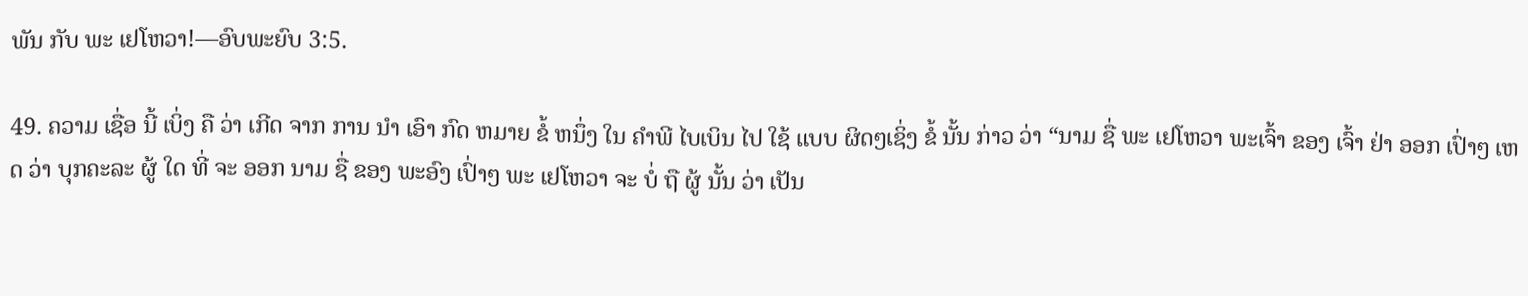ພັນ ກັບ ພະ ເຢໂຫວາ!—ອົບພະຍົບ 3:5.

49. ຄວາມ ເຊື່ອ ນີ້ ເບິ່ງ ຄື ວ່າ ເກີດ ຈາກ ການ ນໍາ ເອົາ ກົດ ຫມາຍ ຂໍ້ ຫນຶ່ງ ໃນ ຄໍາພີ ໄບເບິນ ໄປ ໃຊ້ ແບບ ຜິດໆເຊິ່ງ ຂໍ້ ນັ້ນ ກ່າວ ວ່າ “ນາມ ຊື່ ພະ ເຢໂຫວາ ພະເຈົ້າ ຂອງ ເຈົ້າ ຢ່າ ອອກ ເປົ່າໆ ເຫດ ວ່າ ບຸກຄະລະ ຜູ້ ໃດ ທີ່ ຈະ ອອກ ນາມ ຊື່ ຂອງ ພະອົງ ເປົ່າໆ ພະ ເຢໂຫວາ ຈະ ບໍ່ ຖື ຜູ້ ນັ້ນ ວ່າ ເປັນ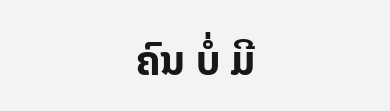ຄົນ ບໍ່ ມີ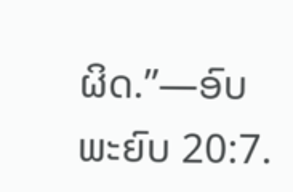ຜິດ.”—ອົບພະຍົບ 20:7.